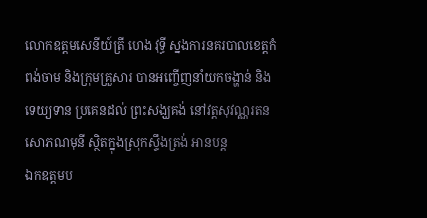លោកឧត្តមសេនីយ៍ត្រី ហេង វុទ្ធី ស្នងការនគរបាលខេត្តកំពង់ចាម និងក្រុមគ្រួសារ បានអញ្ចើញនាំយកចង្ហាន់ និងទេយ្យទាន ប្រគេនដល់ ព្រះសង្ឃគង់ នៅវត្ដសុវណ្ណរតនសោភណមុនី ស្ថិតក្នុងស្រុកស្ទឹងត្រង់ អានបន្ត
ឯកឧត្តមប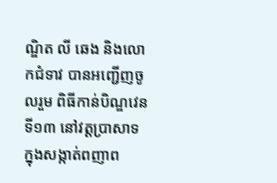ណ្ឌិត លី ឆេង និងលោកជំទាវ បានអញ្ជើញចូលរួម ពិធីកាន់បិណ្ឌវេនទី១៣ នៅវត្តប្រាសាទ ក្នុងសង្កាត់ពញាព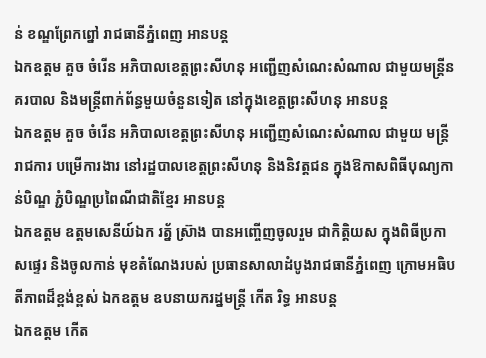ន់ ខណ្ឌព្រែកព្នៅ រាជធានីភ្នំពេញ អានបន្ត
ឯកឧត្តម គួច ចំរើន អភិបាលខេត្តព្រះសីហនុ អញ្ជើញសំណេះសំណាល ជាមួយមន្ត្រីនគរបាល និងមន្ត្រីពាក់ព័ន្ធមួយចំនួនទៀត នៅក្នុងខេត្តព្រះសីហនុ អានបន្ត
ឯកឧត្តម គួច ចំរើន អភិបាលខេត្តព្រះសីហនុ អញ្ជើញសំណេះសំណាល ជាមួយ មន្រ្តីរាជការ បម្រើការងារ នៅរដ្ឋបាលខេត្តព្រះសីហនុ និងនិវត្តជន ក្នុងឱកាសពិធីបុណ្យកាន់បិណ្ឌ ភ្ជំបិណ្ឌប្រពៃណីជាតិខ្មែរ អានបន្ត
ឯកឧត្តម ឧត្តមសេនីយ៍ឯក រត្ន័ ស៊្រាង បានអញ្ចើញចូលរួម ជាកិត្តិយស ក្នុងពិធីប្រកាសផ្ទេរ និងចូលកាន់ មុខតំណែងរបស់ ប្រធានសាលាដំបូងរាជធានីភ្នំពេញ ក្រោមអធិបតីភាពដ៏ខ្ពង់ខ្ពស់ ឯកឧត្តម ឧបនាយករដ្នមន្ត្រី កើត រិទ្ធ អានបន្ត
ឯកឧត្តម កើត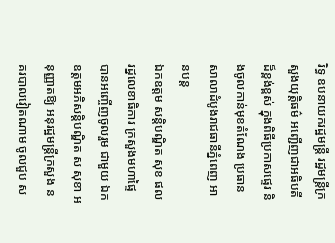រិទ្ធ ឧបនាយករដ្ឋមន្ត្រី រដ្ឋមន្ត្រីក្រសួងយុត្តិធម៌ អញ្ជើញជាអធិបតីដ៏ខ្ពង់ខ្ពស់ ក្នុងពិធីប្រកាសផ្ទេរ និងចូលកាន់មុខតំណែង ប្រធានសាលាដំបូងរាជធានីភ្នំពេញ អានបន្ត
ឯកឧត្តម សន្តិបណ្ឌិត សុខ ផល រដ្នលេខាធិការ ក្រសួងមហាផ្ទៃ បានអញ្ចើញចូលរួម ជាមួយ ឯកឧត្តមអភិសន្ដិបណ្ឌិត ស សុខា អនុញ្ញាតឱ្យ អនុរដ្ឋមន្ដ្រីក្រសួង នគរបាលវៀតណាម ចូលជួប ស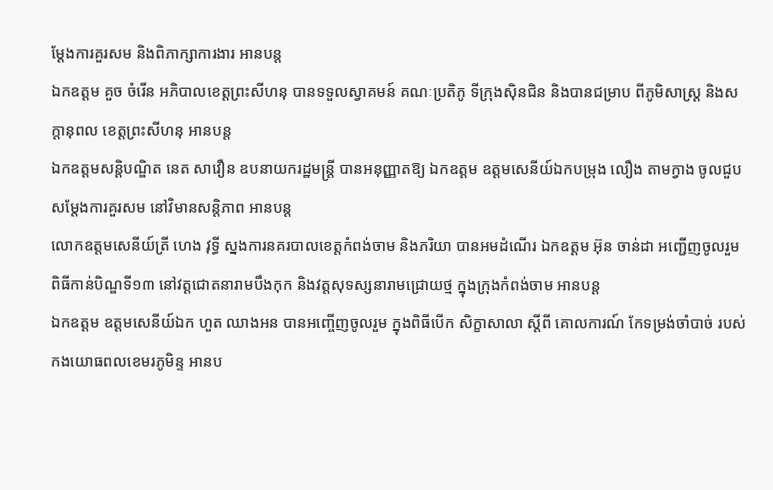ម្ដែងការគួរសម និងពិភាក្សាការងារ អានបន្ត
ឯកឧត្តម គួច ចំរើន អភិបាលខេត្តព្រះសីហនុ បានទទួលស្វាគមន៍ គណៈប្រតិភូ ទីក្រុងស៊ិនជិន និងបានជម្រាប ពីភូមិសាស្រ្ត និងសក្តានុពល ខេត្តព្រះសីហនុ អានបន្ត
ឯកឧត្តមសន្តិបណ្ឌិត នេត សាវឿន ឧបនាយករដ្ឋមន្រ្តី បានអនុញ្ញាតឱ្យ ឯកឧត្តម ឧត្តមសេនីយ៍ឯកបម្រុង លឿង តាមក្វាង ចូលជួប សម្តែងការគួរសម នៅវិមានសន្តិភាព អានបន្ត
លោកឧត្តមសេនីយ៍ត្រី ហេង វុទ្ធី ស្នងការនគរបាលខេត្តកំពង់ចាម និងភរិយា បានអមដំណេីរ ឯកឧត្តម អ៊ុន ចាន់ដា អញ្ជើញចូលរួម ពិធីកាន់បិណ្ឌទី១៣ នៅវត្តជោតនារាមបឹងកុក និងវត្តសុទស្សនារាមជ្រោយថ្ម ក្នុងក្រុងកំពង់ចាម អានបន្ត
ឯកឧត្តម ឧត្តមសេនីយ៍ឯក ហួត ឈាងអន បានអញ្ចើញចូលរួម ក្នុងពិធីបើក សិក្ខាសាលា ស្ដីពី គោលការណ៍ កែទម្រង់ចាំបាច់ របស់កងយោធពលខេមរភូមិន្ទ អានប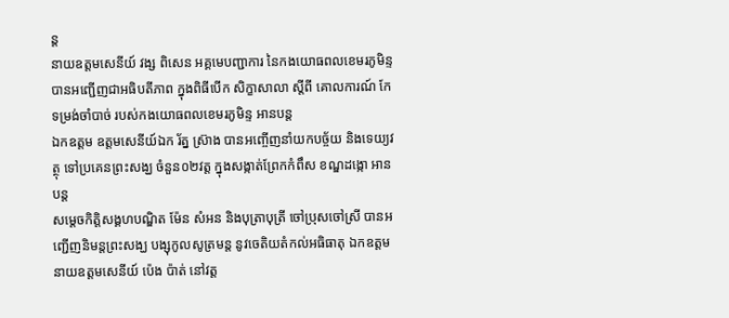ន្ត
នាយឧត្តមសេនីយ៍ វង្ស ពិសេន អគ្គមេបញ្ជាការ នៃកងយោធពលខេមរភូមិន្ទ បានអញ្ជើញជាអធិបតីភាព ក្នុងពិធីបើក សិក្ខាសាលា ស្ដីពី គោលការណ៍ កែទម្រង់ចាំបាច់ របស់កងយោធពលខេមរភូមិន្ទ អានបន្ត
ឯកឧត្តម ឧត្តមសេនីយ៍ឯក រ័ត្ន ស្រ៊ាង បានអញ្ចើញនាំយកបច្ច័យ និងទេយ្យវត្ថុ ទៅប្រគេនព្រះសង្ឃ ចំនួន០២វត្ត ក្នុងសង្កាត់ព្រែកកំពឹស ខណ្ឌដង្កោ អានបន្ត
សម្តេចកិត្ដិសង្គហបណ្ឌិត ម៉ែន សំអន និងបុត្រាបុត្រី ចៅប្រុសចៅស្រី បានអញ្ជើញនិមន្តព្រះសង្ឃ បង្សុកូលសូត្រមន្ត នូវចេតិយតំកល់អធិធាតុ ឯកឧត្តម នាយឧត្តមសេនីយ៍ ប៉េង ប៉ាត់ នៅវត្ត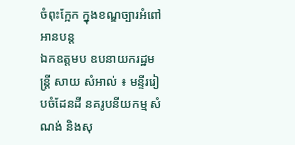ចំពុះក្អែក ក្នុងខណ្ឌច្បារអំពៅ អានបន្ត
ឯកឧត្តមប ឧបនាយករដ្ឋមន្រ្តី សាយ សំអាល់ ៖ មន្ទីររៀបចំដែនដី នគរូបនីយកម្ម សំណង់ និងសុ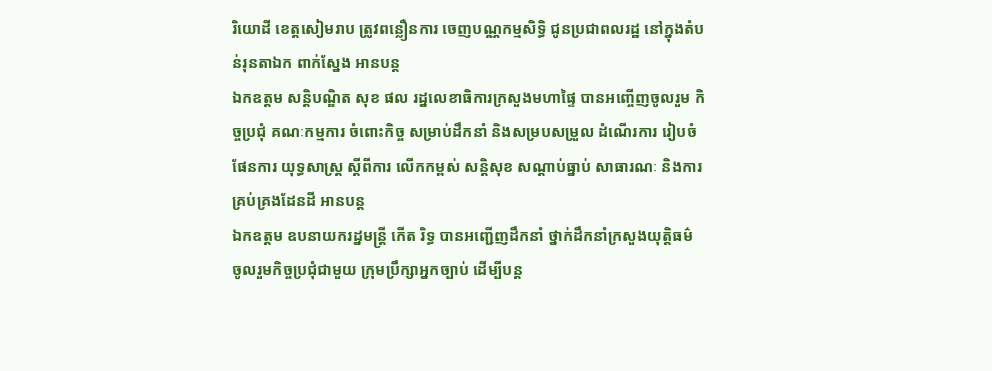រិយោដី ខេត្តសៀមរាប ត្រូវពន្លឿនការ ចេញបណ្ណកម្មសិទ្ធិ ជូនប្រជាពលរដ្ឋ នៅក្នុងតំបន់រុនតាឯក ពាក់ស្នែង អានបន្ត
ឯកឧត្តម សន្តិបណ្ឌិត សុខ ផល រដ្នលេខាធិការក្រសួងមហាផ្ទៃ បានអញ្ចើញចូលរួម កិច្ចប្រជុំ គណៈកម្មការ ចំពោះកិច្ច សម្រាប់ដឹកនាំ និងសម្របសម្រួល ដំណើរការ រៀបចំ ផែនការ យុទ្ធសាស្ត្រ ស្ដីពីការ លើកកម្ពស់ សន្តិសុខ សណ្តាប់ធ្នាប់ សាធារណៈ និងការគ្រប់គ្រងដែនដី អានបន្ត
ឯកឧត្តម ឧបនាយករដ្នមន្ត្រី កើត រិទ្ធ បានអញ្ជើញដឹកនាំ ថ្នាក់ដឹកនាំក្រសួងយុត្តិធម៌ ចូលរួមកិច្ចប្រជុំជាមួយ ក្រុមប្រឹក្សាអ្នកច្បាប់ ដើម្បីបន្ត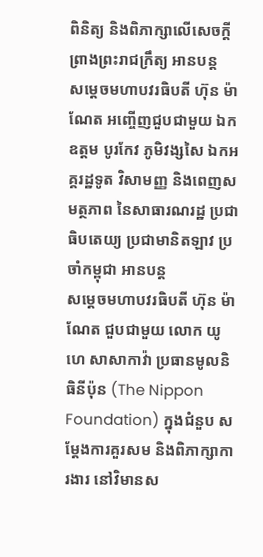ពិនិត្យ និងពិភាក្សាលើសេចក្តី ព្រាងព្រះរាជក្រឹត្យ អានបន្ត
សម្ដេចមហាបវរធិបតី ហ៊ុន ម៉ាណែត អញ្ចើញជួបជាមួយ ឯកឧត្តម បូរកែវ ភូមិវង្សសៃ ឯកអគ្គរដ្ឋទូត វិសាមញ្ញ និងពេញសមត្ថភាព នៃសាធារណរដ្ឋ ប្រជាធិបតេយ្យ ប្រជាមានិតឡាវ ប្រចាំកម្ពុជា អានបន្ត
សម្ដេចមហាបវរធិបតី ហ៊ុន ម៉ាណែត ជួបជាមួយ លោក យូហេ សាសាកាវ៉ា ប្រធានមូលនិធិនីប៉ុន (The Nippon Foundation) ក្នុងជំនួប សម្តែងការគួរសម និងពិភាក្សាការងារ នៅវិមានស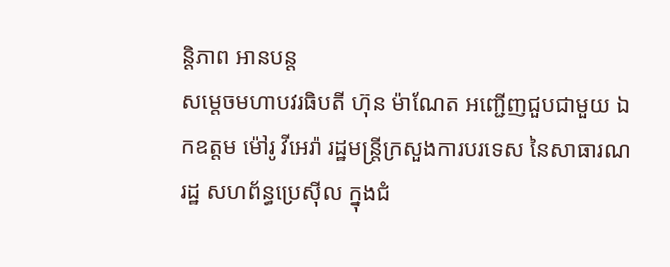ន្តិភាព អានបន្ត
សម្ដេចមហាបវរធិបតី ហ៊ុន ម៉ាណែត អញ្ជើញជួបជាមួយ ឯកឧត្តម ម៉ៅរូ វីអេរ៉ា រដ្ឋមន្ត្រីក្រសួងការបរទេស នៃសាធារណរដ្ឋ សហព័ន្ធប្រេស៊ីល ក្នុងជំ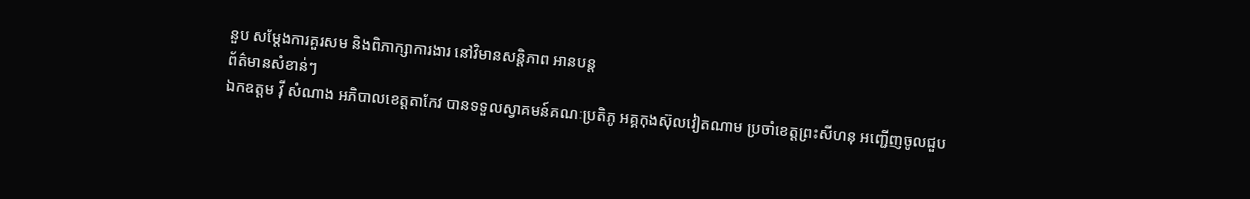នួប សម្តែងការគួរសម និងពិភាក្សាការងារ នៅវិមានសន្តិភាព អានបន្ត
ព័ត៌មានសំខាន់ៗ
ឯកឧត្តម វ៉ី សំណាង អភិបាលខេត្តតាកែវ បានទទួលស្វាគមន៍គណៈប្រតិភូ អគ្គកុងស៊ុលវៀតណាម ប្រចាំខេត្តព្រះសីហនុ អញ្ជើញចូលជួប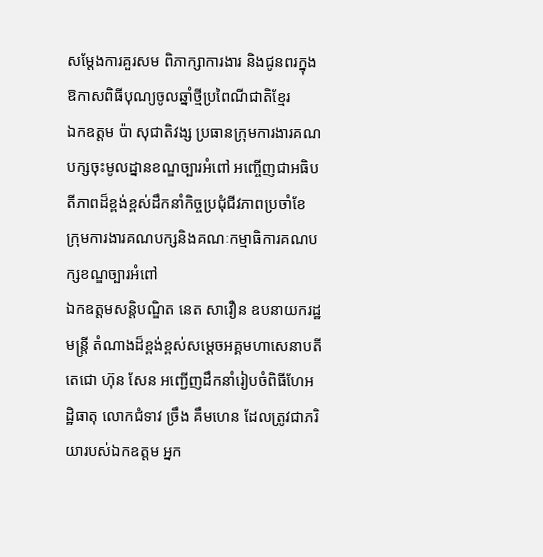សម្ដែងការគួរសម ពិភាក្សាការងារ និងជូនពរក្នុងឱកាសពិធីបុណ្យចូលឆ្នាំថ្មីប្រពៃណីជាតិខ្មែរ
ឯកឧត្តម ប៉ា សុជាតិវង្ស ប្រធានក្រុមការងារគណបក្សចុះមូលដ្នានខណ្ឌច្បារអំពៅ អញ្ចើញជាអធិបតីភាពដ៏ខ្ពង់ខ្ពស់ដឹកនាំកិច្ចប្រជុំជីវភាពប្រចាំខែ ក្រុមការងារគណបក្សនិងគណៈកម្មាធិការគណបក្សខណ្ឌច្បារអំពៅ
ឯកឧត្តមសន្តិបណ្ឌិត នេត សាវឿន ឧបនាយករដ្ឋមន្រ្តី តំណាងដ៏ខ្ពង់ខ្ពស់សម្តេចអគ្គមហាសេនាបតីតេជោ ហ៊ុន សែន អញ្ជើញដឹកនាំរៀបចំពិធីហែអដ្ឋិធាតុ លោកជំទាវ ច្រឹង គឹមហេន ដែលត្រូវជាភរិយារបស់ឯកឧត្តម អ្នក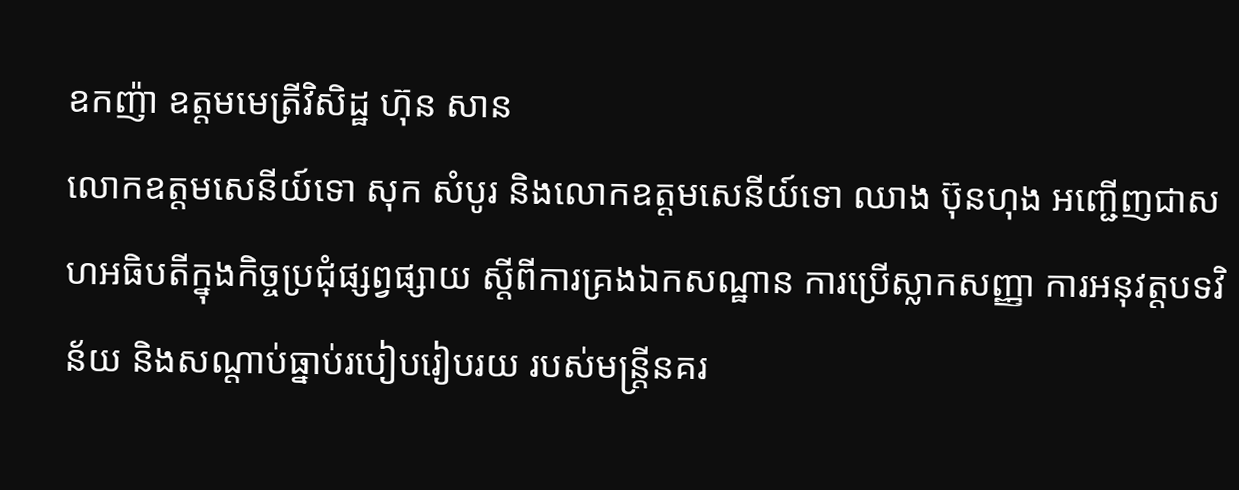ឧកញ៉ា ឧត្តមមេត្រីវិសិដ្ឋ ហ៊ុន សាន
លោកឧត្តមសេនីយ៍ទោ សុក សំបូរ និងលោកឧត្តមសេនីយ៍ទោ ឈាង ប៊ុនហុង អញ្ជើញជាសហអធិបតីក្នុងកិច្ចប្រជុំផ្សព្វផ្សាយ ស្តីពីការគ្រងឯកសណ្ឋាន ការប្រើស្លាកសញ្ញា ការអនុវត្តបទវិន័យ និងសណ្តាប់ធ្នាប់របៀបរៀបរយ របស់មន្ត្រីនគរ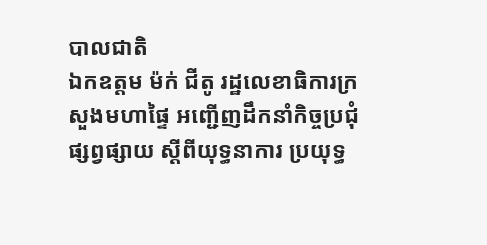បាលជាតិ
ឯកឧត្តម ម៉ក់ ជីតូ រដ្ឋលេខាធិការក្រសួងមហាផ្ទៃ អញ្ជើញដឹកនាំកិច្ចប្រជុំផ្សព្វផ្សាយ ស្តីពីយុទ្ធនាការ ប្រយុទ្ធ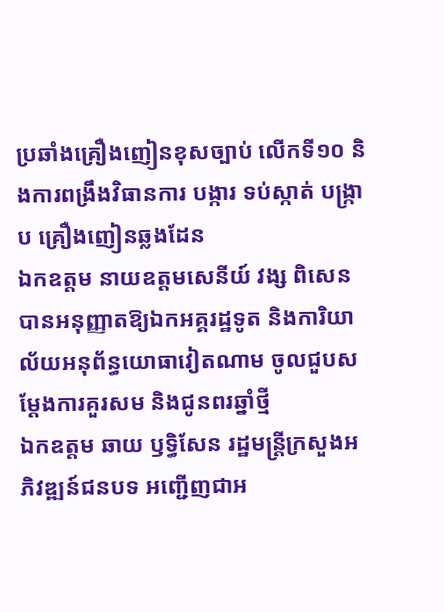ប្រឆាំងគ្រឿងញៀនខុសច្បាប់ លើកទី១០ និងការពង្រឹងវិធានការ បង្ការ ទប់ស្កាត់ បង្រ្កាប គ្រឿងញៀនឆ្លងដែន
ឯកឧត្តម នាយឧត្តមសេនីយ៍ វង្ស ពិសេន បានអនុញ្ញាតឱ្យឯកអគ្គរដ្ឋទូត និងការិយាល័យអនុព័ន្ធយោធាវៀតណាម ចូលជួបសម្តែងការគួរសម និងជូនពរឆ្នាំថ្មី
ឯកឧត្តម ឆាយ ឫទ្ធិសែន រដ្ឋមន្ត្រីក្រសួងអភិវឌ្ឍន៍ជនបទ អញ្ជើញជាអ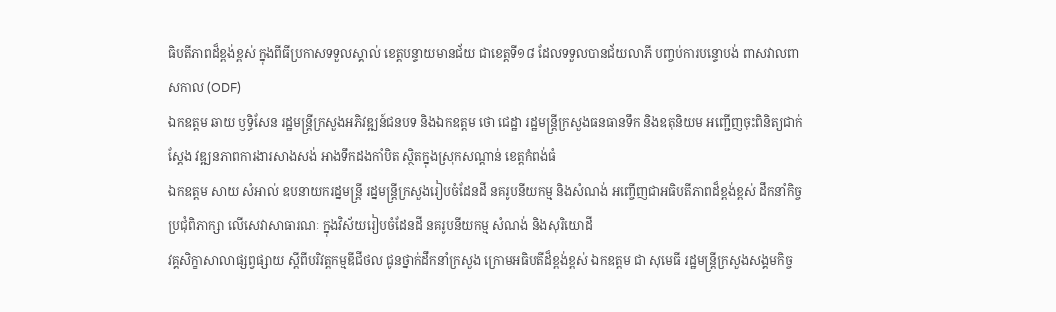ធិបតីភាពដ៏ខ្ពង់ខ្ពស់ ក្នុងពីធីប្រកាសទទួលស្គាល់ ខេត្តបន្ទាយមានជ័យ ជាខេត្តទី១៨ ដែលទទួលបានជ័យលាភី បញ្ចប់ការបន្ទោបង់ ពាសវាលពាសកាល (ODF)
ឯកឧត្តម ឆាយ ឫទ្ធិសែន រដ្ឋមន្ត្រីក្រសួងអភិវឌ្ឍន៍ជនបទ និងឯកឧត្តម ថោ ជេដ្ឋា រដ្ឋមន្ត្រីក្រសួងធនធានទឹក និងឧតុនិយម អញ្ជើញចុះពិនិត្យជាក់ស្តែង វឌ្ឍនភាពការងារសាងសង់ អាងទឹកដងកាំបិត ស្ថិតក្នុងស្រុកសណ្តាន់ ខេត្តកំពង់ធំ
ឯកឧត្តម សាយ សំអាល់ ឧបនាយករដ្នមន្ត្រី រដ្នមន្ត្រីក្រសួងរៀបចំដែនដី នគរូបនីយកម្ម និងសំណង់ អញ្ចើញជាអធិបតីភាពដ៏ខ្ពង់ខ្ពស់ ដឹកនាំកិច្ចប្រជុំពិភាក្សា លើសេវាសាធារណៈ ក្នុងវិស័យរៀបចំដែនដី នគរូបនីយកម្ម សំណង់ និងសុរិយោដី
វគ្គសិក្ខាសាលាផ្សព្វផ្សាយ ស្តីពីបរិវត្តកម្មឌីជីថល ជូនថ្នាក់ដឹកនាំក្រសួង ក្រោមអធិបតីដ៏ខ្ពង់ខ្ពស់ ឯកឧត្តម ជា សុមេធី រដ្ឋមន្ត្រីក្រសួងសង្គមកិច្ច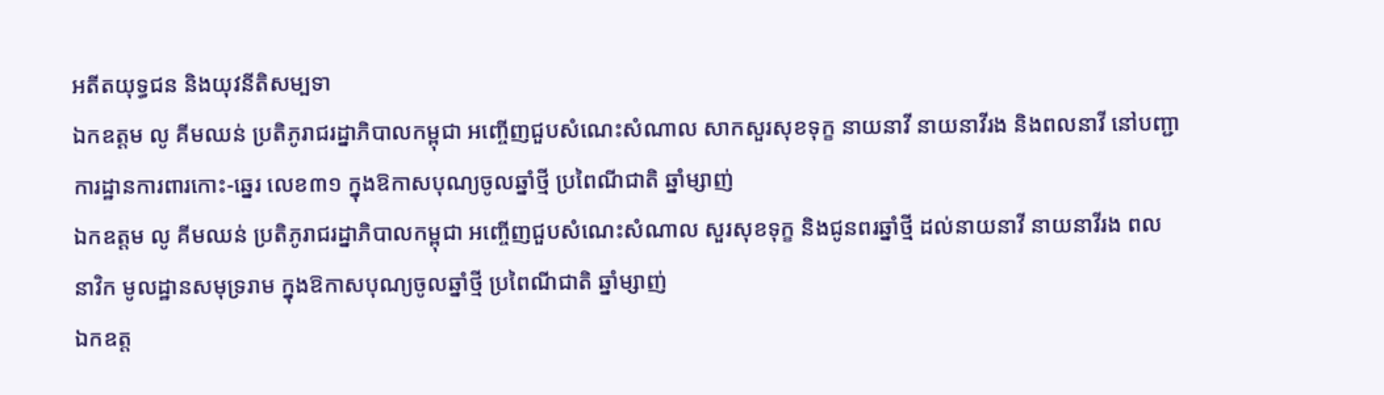អតីតយុទ្ធជន និងយុវនីតិសម្បទា
ឯកឧត្តម លូ គីមឈន់ ប្រតិភូរាជរដ្នាភិបាលកម្ពុជា អញ្ចើញជួបសំណេះសំណាល សាកសួរសុខទុក្ខ នាយនាវី នាយនាវីរង និងពលនាវី នៅបញ្ជាការដ្ឋានការពារកោះ-ឆ្នេរ លេខ៣១ ក្នុងឱកាសបុណ្យចូលឆ្នាំថ្មី ប្រពៃណីជាតិ ឆ្នាំម្សាញ់
ឯកឧត្តម លូ គីមឈន់ ប្រតិភូរាជរដ្នាភិបាលកម្ពុជា អញ្ចើញជួបសំណេះសំណាល សួរសុខទុក្ខ និងជូនពរឆ្នាំថ្មី ដល់នាយនាវី នាយនាវីរង ពលនាវិក មូលដ្ឋានសមុទ្ររាម ក្នុងឱកាសបុណ្យចូលឆ្នាំថ្មី ប្រពៃណីជាតិ ឆ្នាំម្សាញ់
ឯកឧត្ត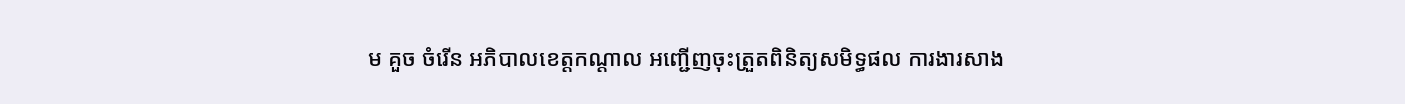ម គួច ចំរើន អភិបាលខេត្តកណ្ដាល អញ្ជើញចុះត្រួតពិនិត្យសមិទ្ធផល ការងារសាង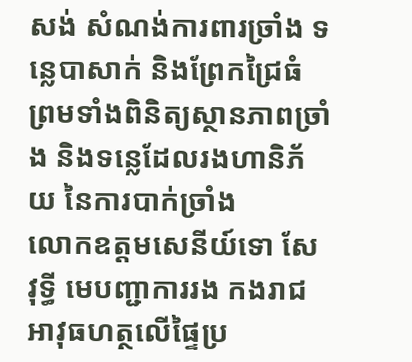សង់ សំណង់ការពារច្រាំង ទន្លេបាសាក់ និងព្រែកជ្រៃធំ ព្រមទាំងពិនិត្យស្ថានភាពច្រាំង និងទន្លេដែលរងហានិភ័យ នៃការបាក់ច្រាំង
លោកឧត្តមសេនីយ៍ទោ សែ វុទ្ធី មេបញ្ជាការរង កងរាជអាវុធហត្ថលើផ្ទៃប្រ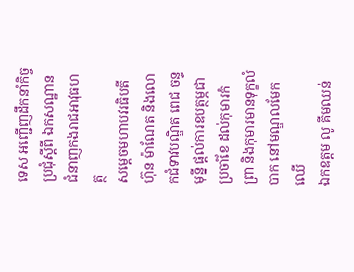ទេស អញ្ជើញដឹកនាំកិច្ចប្រជុំស្តីពី ឯកសណ្ឋានជំនាញកងរាជអាវុធហត្ថ
សម្តេចមហាបវរធិបតី ហ៊ុន ម៉ាណែត និងលោកជំទាវបណ្ឌិត ពេជ ចន្ទមុន្នី ផ្តល់ការឧបត្ថម្ភជាប្រចាំខែ ដល់កុមារកំព្រា និងកុមារមានទុក្ខលំបាក នៅមណ្ឌលមែកឈើ
ឯកឧត្តម លូ គីមឈន់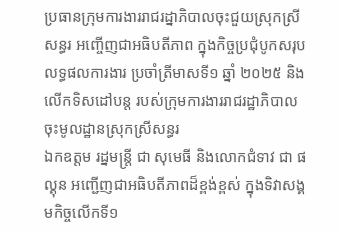ប្រធានក្រុមការងាររាជរដ្នាភិបាលចុះជួយស្រុកស្រីសន្ធរ អញ្ចើញជាអធិបតីភាព ក្នុងកិច្ចប្រជុំបូកសរុបលទ្ធផលការងារ ប្រចាំត្រីមាសទី១ ឆ្នាំ ២០២៥ និងលើកទិសដៅបន្ត របស់ក្រុមការងាររាជរដ្ឋាភិបាលចុះមូលដ្ឋានស្រុកស្រីសន្ធរ
ឯកឧត្ដម រដ្នមន្ត្រី ជា សុមេធី និងលោកជំទាវ ជា ផល្គុន អញ្ជើញជាអធិបតីភាពដ៏ខ្ពង់ខ្ពស់ ក្នុងទិវាសង្គមកិច្ចលើកទី១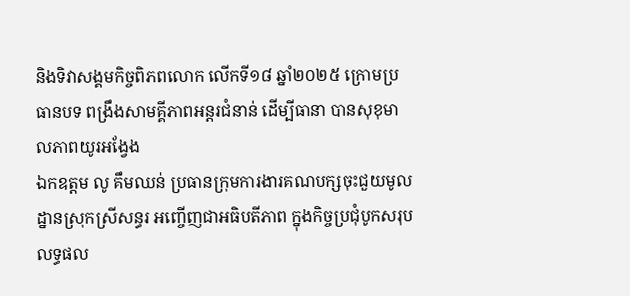និងទិវាសង្គមកិច្ចពិភពលោក លើកទី១៨ ឆ្នាំ២០២៥ ក្រោមប្រធានបទ ពង្រឹងសាមគ្គីភាពអន្តរជំនាន់ ដើម្បីធានា បានសុខុមាលភាពយូរអង្វែង
ឯកឧត្តម លូ គឹមឈន់ ប្រធានក្រុមការងារគណបក្សចុះជួយមូលដ្នានស្រុកស្រីសន្ធរ អញ្ចើញជាអធិបតីភាព ក្នុងកិច្ចប្រជុំបូកសរុបលទ្ធផល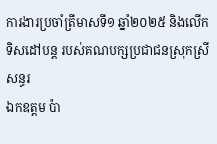ការងារប្រចាំត្រីមាសទី១ ឆ្នាំ២០២៥ និងលើកទិសដៅបន្ត របស់គណបក្សប្រជាជនស្រុកស្រីសន្ធរ
ឯកឧត្តម ប៉ា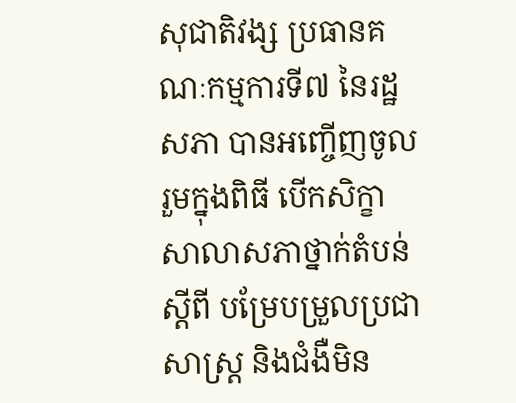សុជាតិវង្ស ប្រធានគណៈកម្មការទី៧ នៃរដ្ឋសភា បានអញ្ចើញចូលរួមក្នុងពិធី បើកសិក្ខាសាលាសភាថ្នាក់តំបន់ ស្តីពី បម្រែបម្រួលប្រជាសាស្រ្ត និងជំងឺមិន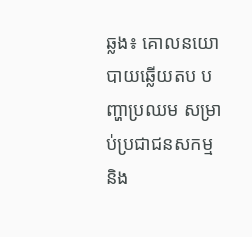ឆ្លង៖ គោលនយោបាយឆ្លើយតប បញ្ហាប្រឈម សម្រាប់ប្រជាជនសកម្ម និង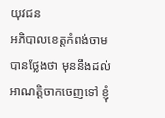យុវជន
អភិបាលខេត្តកំពង់ចាម បានថ្លែងថា មុននឹងដល់អាណត្តិចាកចេញទៅ ខ្ញុំ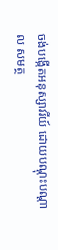ចង់បង្កើតអនុស្សាវរីយ៍ ដោយបណ្តុះបណ្តាល សមត្ថ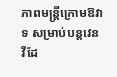ភាពមន្ត្រីក្រោមឱវាទ សម្រាប់បន្តវេន
វីដែ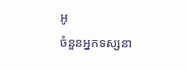អូ
ចំនួនអ្នកទស្សនា